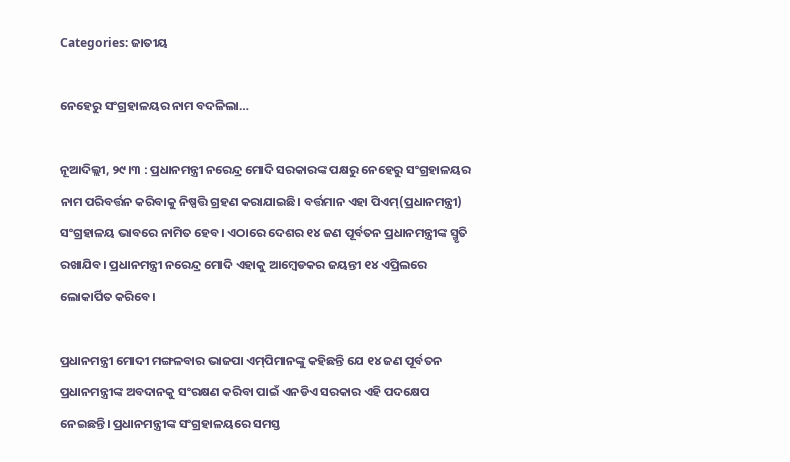Categories: ଜାତୀୟ

ନେହେରୁ ସଂଗ୍ରହାଳୟର ନାମ ବଦଳିଲା…

ନୂଆଦିଲ୍ଲୀ, ୨୯।୩ : ପ୍ରଧାନମନ୍ତ୍ରୀ ନରେନ୍ଦ୍ର ମୋଦି ସରକାରଙ୍କ ପକ୍ଷରୁ ନେହେରୁ ସଂଗ୍ରହାଳୟର ନାମ ପରିବର୍ତ୍ତନ କରିବାକୁ ନିଷ୍ପତ୍ତି ଗ୍ରହଣ କରାଯାଇଛି। ବର୍ତ୍ତମାନ ଏହା ପିଏମ୍‌(ପ୍ରଧାନମନ୍ତ୍ରୀ) ସଂଗ୍ରହାଳୟ ଭାବରେ ନାମିତ ହେବ। ଏଠାରେ ଦେଶର ୧୪ ଜଣ ପୂର୍ବତନ ପ୍ରଧାନମନ୍ତ୍ରୀଙ୍କ ସ୍ମୃତି ରଖାଯିବ। ପ୍ରଧାନମନ୍ତ୍ରୀ ନରେନ୍ଦ୍ର ମୋଦି ଏହାକୁ ଆମ୍ବେଡକର ଜୟନ୍ତୀ ୧୪ ଏପ୍ରିଲରେ ଲୋକାର୍ପିତ କରିବେ।

ପ୍ରଧାନମନ୍ତ୍ରୀ ମୋଦୀ ମଙ୍ଗଳବାର ଭାଜପା ଏମ୍‌ପିମାନଙ୍କୁ କହିଛନ୍ତି ଯେ ୧୪ ଜଣ ପୂର୍ବତନ ପ୍ରଧାନମନ୍ତ୍ରୀଙ୍କ ଅବଦାନକୁ ସଂରକ୍ଷଣ କରିବା ପାଇଁ ଏନଡିଏ ସରକାର ଏହି ପଦକ୍ଷେପ ନେଇଛନ୍ତି। ପ୍ରଧାନମନ୍ତ୍ରୀଙ୍କ ସଂଗ୍ରହାଳୟରେ ସମସ୍ତ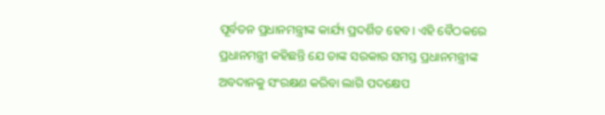ପୂର୍ବତନ ପ୍ରଧାନମନ୍ତ୍ରୀଙ୍କ କାର୍ଯ୍ୟ ପ୍ରଦର୍ଶିତ ହେବ। ଏହି ବୈଠକରେ ପ୍ରଧାନମନ୍ତ୍ରୀ କହିଛନ୍ତି ଯେ ତାଙ୍କ ସରକାର ସମସ୍ତ ପ୍ରଧାନମନ୍ତ୍ରୀଙ୍କ ଅବଦାନକୁ ସଂରକ୍ଷଣ କରିବା ଲାଗି ପଦକ୍ଷେପ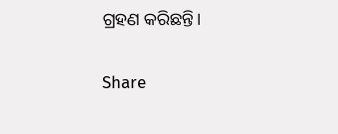ଗ୍ରହଣ କରିଛନ୍ତି।

Share